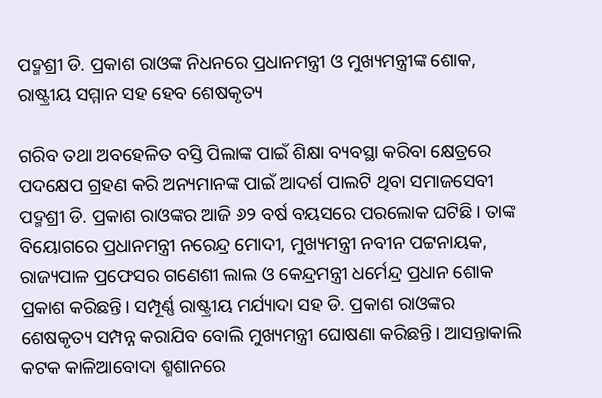ପଦ୍ମଶ୍ରୀ ଡି. ପ୍ରକାଶ ରାଓଙ୍କ ନିଧନରେ ପ୍ରଧାନମନ୍ତ୍ରୀ ଓ ମୁଖ୍ୟମନ୍ତ୍ରୀଙ୍କ ଶୋକ, ରାଷ୍ଟ୍ରୀୟ ସମ୍ମାନ ସହ ହେବ ଶେଷକୃତ୍ୟ

ଗରିବ ତଥା ଅବହେଳିତ ବସ୍ତି ପିଲାଙ୍କ ପାଇଁ ଶିକ୍ଷା ବ୍ୟବସ୍ଥା କରିବା କ୍ଷେତ୍ରରେ ପଦକ୍ଷେପ ଗ୍ରହଣ କରି ଅନ୍ୟମାନଙ୍କ ପାଇଁ ଆଦର୍ଶ ପାଲଟି ଥିବା ସମାଜସେବୀ ପଦ୍ମଶ୍ରୀ ଡି. ପ୍ରକାଶ ରାଓଙ୍କର ଆଜି ୬୨ ବର୍ଷ ବୟସରେ ପରଲୋକ ଘଟିଛି। ତାଙ୍କ ବିୟୋଗରେ ପ୍ରଧାନମନ୍ତ୍ରୀ ନରେନ୍ଦ୍ର ମୋଦୀ, ମୁଖ୍ୟମନ୍ତ୍ରୀ ନବୀନ ପଟ୍ଟନାୟକ, ରାଜ୍ୟପାଳ ପ୍ରଫେସର ଗଣେଶୀ ଲାଲ ଓ କେନ୍ଦ୍ରମନ୍ତ୍ରୀ ଧର୍ମେନ୍ଦ୍ର ପ୍ରଧାନ ଶୋକ ପ୍ରକାଶ କରିଛନ୍ତି। ସମ୍ପୂର୍ଣ୍ଣ ରାଷ୍ଟ୍ରୀୟ ମର୍ଯ୍ୟାଦା ସହ ଡି. ପ୍ରକାଶ ରାଓଙ୍କର ଶେଷକୃତ୍ୟ ସମ୍ପନ୍ନ କରାଯିବ ବୋଲି ମୁଖ୍ୟମନ୍ତ୍ରୀ ଘୋଷଣା କରିଛନ୍ତି। ଆସନ୍ତାକାଲି କଟକ କାଳିଆବୋଦା ଶ୍ମଶାନରେ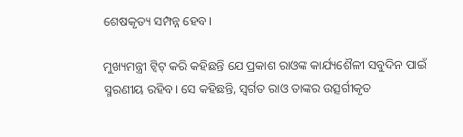ଶେଷକୃତ୍ୟ ସମ୍ପନ୍ନ ହେବ।

ମୁଖ୍ୟମନ୍ତ୍ରୀ ଟ୍ବିଟ୍‌ କରି କହିଛନ୍ତି ଯେ ପ୍ରକାଶ ରାଓଙ୍କ କାର୍ଯ୍ୟଶୈଳୀ ସବୁଦିନ ପାଇଁ ସ୍ମରଣୀୟ ରହିବ। ସେ କହିଛନ୍ତି, ସ୍ବର୍ଗତ ରାଓ ତାଙ୍କର ଉତ୍ସର୍ଗୀକୃତ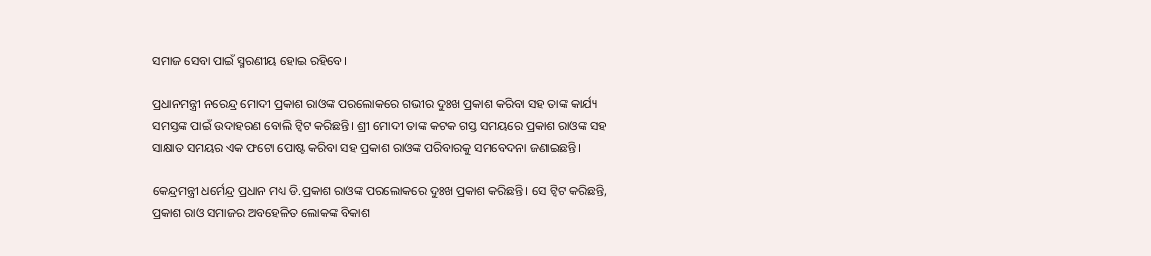ସମାଜ ସେବା ପାଇଁ ସ୍ମରଣୀୟ ହୋଇ ରହିବେ।

ପ୍ରଧାନମନ୍ତ୍ରୀ ନରେନ୍ଦ୍ର ମୋଦୀ ପ୍ରକାଶ ରାଓଙ୍କ ପରଲୋକରେ ଗଭୀର ଦୁଃଖ ପ୍ରକାଶ କରିବା ସହ ତାଙ୍କ କାର୍ଯ୍ୟ ସମସ୍ତଙ୍କ ପାଇଁ ଉଦାହରଣ ବୋଲି ଟ୍ୱିଟ କରିଛନ୍ତି। ଶ୍ରୀ ମୋଦୀ ତାଙ୍କ କଟକ ଗସ୍ତ ସମୟରେ ପ୍ରକାଶ ରାଓଙ୍କ ସହ ସାକ୍ଷାତ ସମୟର ଏକ ଫଟୋ ପୋଷ୍ଟ କରିବା ସହ ପ୍ରକାଶ ରାଓଙ୍କ ପରିବାରକୁ ସମବେଦନା ଜଣାଇଛନ୍ତି।

କେନ୍ଦ୍ରମନ୍ତ୍ରୀ ଧର୍ମେନ୍ଦ୍ର ପ୍ରଧାନ ମଧ୍ୟ ଡି.ପ୍ରକାଶ ରାଓଙ୍କ ପରଲୋକରେ ଦୁଃଖ ପ୍ରକାଶ କରିଛନ୍ତି। ସେ ଟ୍ୱିଟ କରିଛନ୍ତି, ପ୍ରକାଶ ରାଓ ସମାଜର ଅବହେଳିତ ଲୋକଙ୍କ ବିକାଶ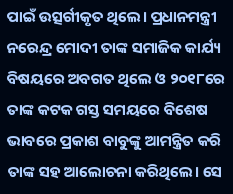ପାଇଁ ଉତ୍ସର୍ଗୀକୃତ ଥିଲେ। ପ୍ରଧାନମନ୍ତ୍ରୀ ନରେନ୍ଦ୍ର ମୋଦୀ ତାଙ୍କ ସମାଜିକ କାର୍ଯ୍ୟ ବିଷୟରେ ଅବଗତ ଥିଲେ ଓ ୨୦୧୮ରେ ତାଙ୍କ କଟକ ଗସ୍ତ ସମୟରେ ବିଶେଷ ଭାବରେ ପ୍ରକାଶ ବାବୁଙ୍କୁ ଆମନ୍ତ୍ରିତ କରି ତାଙ୍କ ସହ ଆଲୋଚନା କରିଥିଲେ। ସେ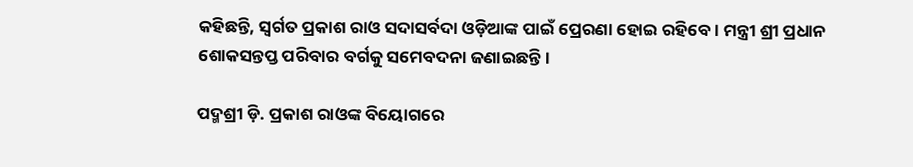କହିଛନ୍ତି, ସ୍ବର୍ଗତ ପ୍ରକାଶ ରାଓ ସଦାସର୍ବଦା ଓଡ଼ିଆଙ୍କ ପାଇଁ ପ୍ରେରଣା ହୋଇ ରହିବେ। ମନ୍ତ୍ରୀ ଶ୍ରୀ ପ୍ରଧାନ ଶୋକସନ୍ତପ୍ତ ପରିବାର ବର୍ଗକୁ ସମେବଦନା ଜଣାଇଛନ୍ତି।

ପଦ୍ମଶ୍ରୀ ଡ଼ି. ପ୍ରକାଶ ରାଓଙ୍କ ବିୟୋଗରେ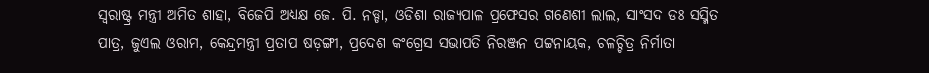ସ୍ବରାଷ୍ଟ୍ର ମନ୍ତ୍ରୀ ଅମିତ ଶାହା, ବିଜେପି ଅଧ୍ୟକ୍ଷ ଜେ. ପି. ନଡ୍ଡା, ଓଡିଶା ରାଜ୍ୟପାଳ ପ୍ରଫେସର ଗଣେଶୀ ଲାଲ, ସାଂସଦ ଡଃ ସସ୍ମିତ ପାତ୍ର, ଜୁଏଲ ଓରାମ, କେନ୍ଦ୍ରମନ୍ତ୍ରୀ ପ୍ରତାପ ଷଡ଼ଙ୍ଗୀ, ପ୍ରଦେଶ କଂଗ୍ରେସ ସଭାପତି ନିରଞ୍ଜନ ପଟ୍ଟନାୟକ, ଚଳଚ୍ଚିତ୍ର ନିର୍ମାତା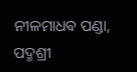ନୀଳମାଧଵ ପଣ୍ଡା, ପଦ୍ମଶ୍ରୀ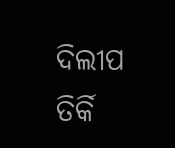ଦିଲୀପ ତିର୍କି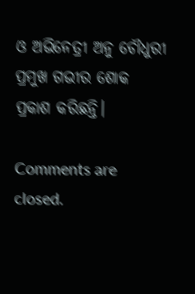ଓ ଅଭିନେତ୍ରୀ ଅନୁ ଚୌଧୁରୀ ପ୍ରମୁଖ ଗଭୀର ଶୋକ ପ୍ରକାଶ କରିଛନ୍ତି।

Comments are closed.